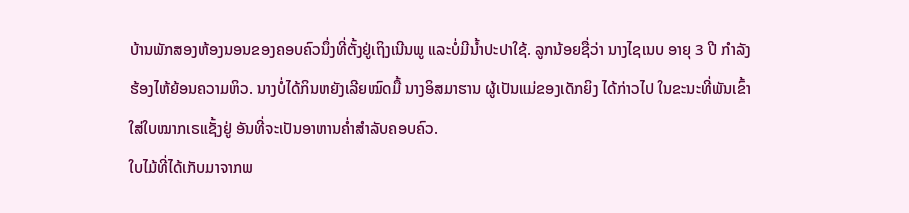ບ້ານພັກສອງຫ້ອງນອນຂອງຄອບຄົວນຶ່ງທີ່ຕັ້ງຢູ່ເຖິງເນີນພູ ແລະບໍ່ມີນ້ຳປະປາໃຊ້. ລູກນ້ອຍຊື່ວ່າ ນາງໄຊເນບ ອາຍຸ 3 ປີ ກຳລັງຮ້ອງໄຫ້ຍ້ອນຄວາມຫິວ. ນາງບໍ່ໄດ້ກິນຫຍັງເລີຍໝົດມື້ ນາງອິສມາຮານ ຜູ້ເປັນແມ່ຂອງເດັກຍິງ ໄດ້ກ່າວໄປ ໃນຂະນະທີ່ພັນເຂົ້າໃສ່ໃບໝາກເຣແຊັ້ງຢູ່ ອັນທີ່ຈະເປັນອາຫານຄ່ຳສຳລັບຄອບຄົວ.
ໃບໄມ້ທີ່ໄດ້ເກັບມາຈາກພ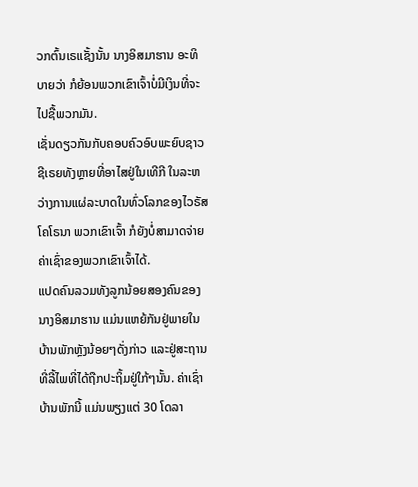ວກຕົ້ນເຣແຊັ້ງນັ້ນ ນາງອິສມາຮານ ອະທິບາຍວ່າ ກໍຍ້ອນພວກເຂົາເຈົ້າບໍ່ມີເງິນທີ່ຈະໄປຊື້ພວກມັນ.
ເຊັ່ນດຽວກັນກັບຄອບຄົວອົບພະຍົບຊາວຊີເຣຍທັງຫຼາຍທີ່ອາໄສຢູ່ໃນເທີກີ ໃນລະຫວ່າງການແຜ່ລະບາດໃນທົ່ວໂລກຂອງໄວຣັສໂຄໂຣນາ ພວກເຂົາເຈົ້າ ກໍຍັງບໍ່ສາມາດຈ່າຍຄ່າເຊົ່າຂອງພວກເຂົາເຈົ້າໄດ້.
ແປດຄົນລວມທັງລູກນ້ອຍສອງຄົນຂອງນາງອິສມາຮານ ແມ່ນແຫຍ້ກັນຢູ່ພາຍໃນບ້ານພັກຫຼັງນ້ອຍໆດັ່ງກ່າວ ແລະຢູ່ສະຖານທີ່ລີ້ໄພທີ່ໄດ້ຖືກປະຖິ້ມຢູ່ໃກ້ໆນັ້ນ. ຄ່າເຊົ່າບ້ານພັກນີ້ ແມ່ນພຽງແຕ່ 30 ໂດລາ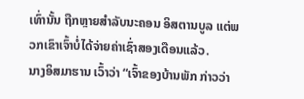ເທົ່ານັ້ນ ຖືກຫຼາຍສຳລັບນະຄອນ ອິສຕານບູລ ແຕ່ພວກເຂົາເຈົ້າບໍ່ໄດ້ຈ່າຍຄ່າເຊົ່າສອງເດືອນແລ້ວ.
ນາງອິສມາຮານ ເວົ້າວ່າ “ເຈົ້າຂອງບ້ານພັກ ກ່າວວ່າ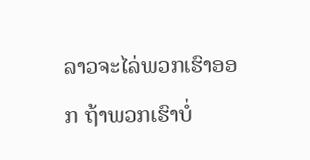ລາວຈະໄລ່ພວກເຮົາອອກ ຖ້າພວກເຮົາບໍ່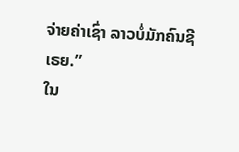ຈ່າຍຄ່າເຊົ່າ ລາວບໍ່ມັກຄົນຊີເຣຍ.”
ໃນ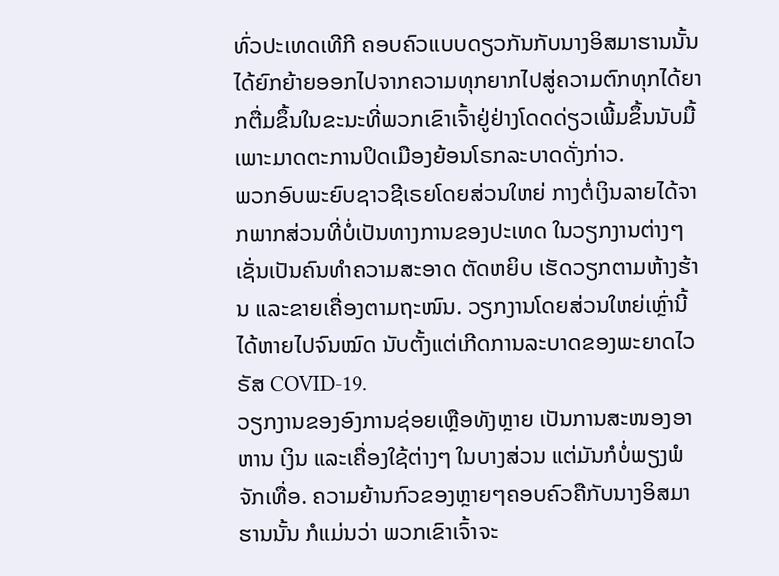ທົ່ວປະເທດເທີກີ ຄອບຄົວແບບດຽວກັນກັບນາງອິສມາຮານນັ້ນ ໄດ້ຍົກຍ້າຍອອກໄປຈາກຄວາມທຸກຍາກໄປສູ່ຄວາມຕົກທຸກໄດ້ຍາກຕື່ມຂຶ້ນໃນຂະນະທີ່ພວກເຂົາເຈົ້າຢູ່ຢ່າງໂດດດ່ຽວເພີ້ມຂຶ້ນນັບມື້ ເພາະມາດຕະການປິດເມືອງຍ້ອນໂຣກລະບາດດັ່ງກ່າວ.
ພວກອົບພະຍົບຊາວຊີເຣຍໂດຍສ່ວນໃຫຍ່ ກາງຕໍ່ເງິນລາຍໄດ້ຈາກພາກສ່ວນທີ່ບໍ່ເປັນທາງການຂອງປະເທດ ໃນວຽກງານຕ່າງໆເຊັ່ນເປັນຄົນທຳຄວາມສະອາດ ຕັດຫຍິບ ເຮັດວຽກຕາມຫ້າງຮ້ານ ແລະຂາຍເຄື່ອງຕາມຖະໜົນ. ວຽກງານໂດຍສ່ວນໃຫຍ່ເຫຼົ່ານີ້ ໄດ້ຫາຍໄປຈົນໝົດ ນັບຕັ້ງແຕ່ເກີດການລະບາດຂອງພະຍາດໄວຣັສ COVID-19.
ວຽກງານຂອງອົງການຊ່ອຍເຫຼືອທັງຫຼາຍ ເປັນການສະໜອງອາຫານ ເງິນ ແລະເຄື່ອງໃຊ້ຕ່າງໆ ໃນບາງສ່ວນ ແຕ່ມັນກໍບໍ່ພຽງພໍຈັກເທື່ອ. ຄວາມຍ້ານກົວຂອງຫຼາຍໆຄອບຄົວຄືກັບນາງອິສມາຮານນັ້ນ ກໍແມ່ນວ່າ ພວກເຂົາເຈົ້າຈະ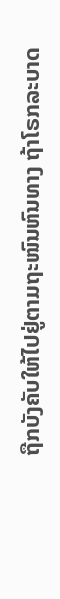ຖືກບັງຄັບໃຫ້ໄປຢູ່ຕາມຖະໜົນຫົນທາງ ຖ້າໂຣກລະບາດ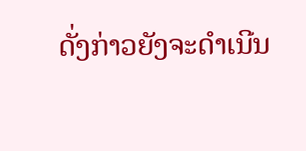ດັ່ງກ່າວຍັງຈະດຳເນີນ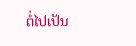ຕໍ່ໄປເປັນ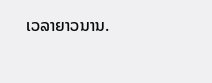ເວລາຍາວນານ.